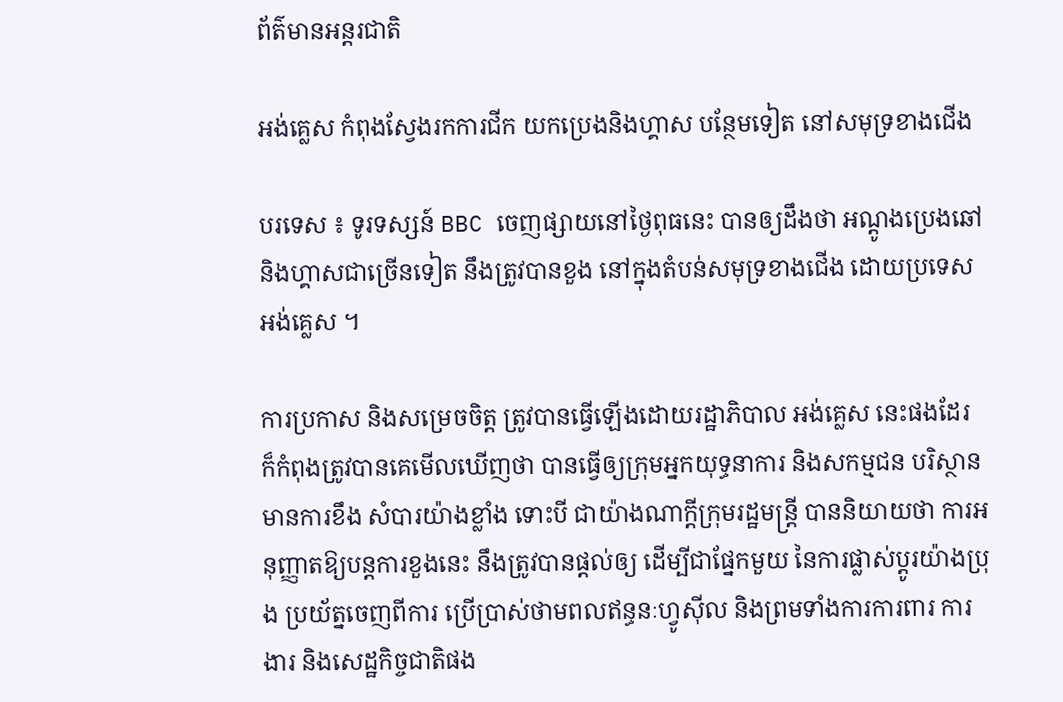ព័ត៌មានអន្តរជាតិ

អង់គ្លេស កំពុងស្វែងរកការជីក យកប្រេងនិងហ្គាស បន្ថែមទៀត នៅសមុទ្រខាងជើង

បរទេស ៖ ទូរទស្សន៍ BBC ចេញផ្សាយនៅថ្ងៃពុធនេះ បានឲ្យដឹងថា អណ្តូងប្រេងឆៅ និងហ្គាសជាច្រើនទៀត នឹងត្រូវបានខួង នៅក្នុងតំបន់សមុទ្រខាងជើង ដោយប្រទេសអង់គ្លេស ។

ការប្រកាស និងសម្រេចចិត្ត ត្រូវបានធ្វើឡើងដោយរដ្ឋាភិបាល អង់គ្លេស នេះផងដែរ ក៏កំពុងត្រូវបានគេមើលឃើញថា បានធ្វើឲ្យក្រុមអ្នកយុទ្ធនាការ និងសកម្មជន បរិស្ថាន មានការខឹង សំបារយ៉ាងខ្លាំង ទោះបី ជាយ៉ាងណាក្តីក្រុមរដ្ឋមន្ត្រី បាននិយាយថា ការអនុញ្ញាតឱ្យបន្តការខួងនេះ នឹងត្រូវបានផ្តល់ឲ្យ ដើម្បីជាផ្នែកមួយ នៃការផ្លាស់ប្តូរយ៉ាងប្រុង ប្រយ័ត្នចេញពីការ ប្រើប្រាស់ថាមពលឥន្ធនៈហ្វូស៊ីល និងព្រមទាំងការការពារ ការងារ និងសេដ្ឋកិច្ចជាតិផង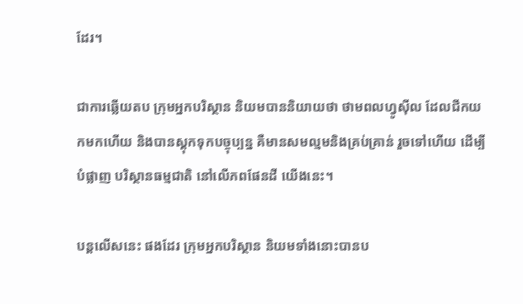ដែរ។

ជាការឆ្លើយតប ក្រុមអ្នកបរិស្ថាន និយមបាននិយាយថា ថាមពលហ្វូស៊ីល ដែលជីកយកមកហើយ និងបានស្តុកទុកបច្ចុប្បន្ន គឺមានសមល្មមនិងគ្រប់គ្រាន់ រួចទៅហើយ ដើម្បីបំផ្លាញ បរិស្ថានធម្មជាតិ នៅលើភពផែនដី យើងនេះ។

បន្តលើសនេះ ផងដែរ ក្រុមអ្នកបរិស្ថាន និយមទាំងនោះបានប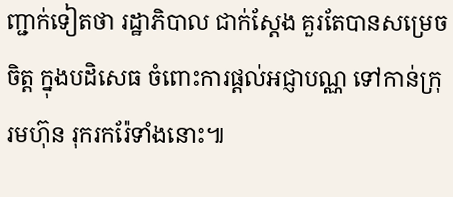ញ្ជាក់ទៀតថា រដ្ឋាភិបាល ជាក់ស្តែង គួរតែបានសម្រេចចិត្ត ក្នុងបដិសេធ ចំពោះការផ្តល់អជ្ញាបណ្ណ ទៅកាន់ក្រុរមហ៊ុន រុករករ៉ែទាំងនោះ៕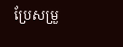ប្រែសម្រួ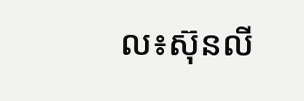ល៖ស៊ុនលី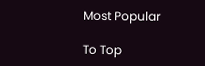Most Popular

To Top